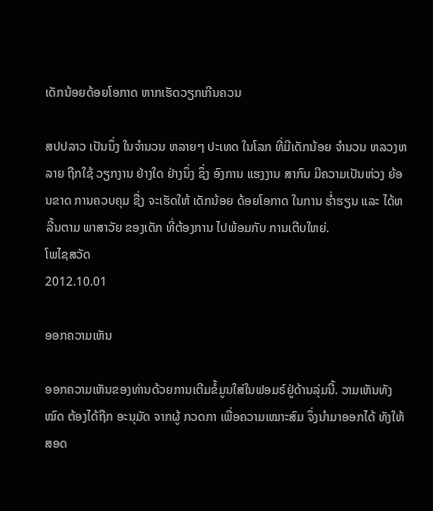ເດັກນ້ອຍດ້ອຍໂອກາດ ຫາກເຮັດວຽກເກີນຄວນ

ສປປລາວ ເປັນນຶ່ງ ໃນຈໍານວນ ຫລາຍໆ ປະເທດ ໃນໂລກ ທີ່ມີເດັກນ້ອຍ ຈໍານວນ ຫລວງຫລາຍ ຖືກໃຊ້ ວຽກງານ ຢ່າງໃດ ຢ່າງນຶ່ງ ຊຶ່ງ ອົງການ ແຮງງານ ສາກົນ ມີຄວາມເປັນຫ່ວງ ຍ້ອນຂາດ ການຄວບຄຸມ ຊື່ງ ຈະເຮັດໃຫ້ ເດັກນ້ອຍ ດ້ອຍໂອກາດ ໃນການ ຮໍ່າຮຽນ ແລະ ໄດ້ຫລີ້ນຕາມ ພາສາວັຍ ຂອງເດັກ ທີ່ຕ້ອງການ ໄປພ້ອມກັບ ການເຕີບໃຫຍ່.
ໂພໄຊສວັດ
2012.10.01

ອອກຄວາມເຫັນ

ອອກຄວາມເຫັນຂອງທ່ານດ້ວຍການເຕີມຂໍ້ມູນໃສ່ໃນຟອມຣ໌ຢູ່ດ້ານລຸ່ມນີ້. ວາມເຫັນທັງໝົດ ຕ້ອງໄດ້ຖືກ ອະນຸມັດ ຈາກຜູ້ ກວດກາ ເພື່ອຄວາມເໝາະສົມ ຈຶ່ງນໍາມາອອກໄດ້ ທັງໃຫ້ສອດ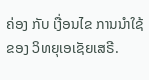ຄ່ອງ ກັບ ເງື່ອນໄຂ ການນຳໃຊ້ ຂອງ ວິທຍຸເອເຊັຍເສຣີ.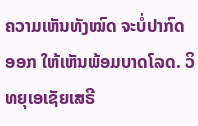ຄວາມເຫັນທັງໝົດ ຈະບໍ່ປາກົດອອກ ໃຫ້ເຫັນພ້ອມບາດໂລດ. ວິທຍຸເອເຊັຍເສຣີ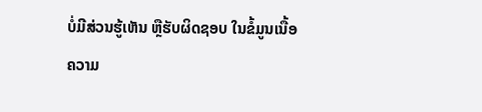ບໍ່ມີສ່ວນຮູ້ເຫັນ ຫຼືຮັບຜິດຊອບ ໃນຂໍ້ມູນເນື້ອຄວາມ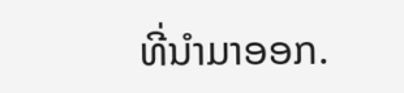ທີ່ນໍາມາອອກ.